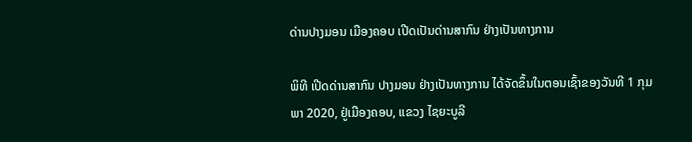ດ່ານປາງມອນ ເມືອງຄອບ ເປີດເປັນດ່ານສາກົນ ຢ່າງເປັນທາງການ

ພິທີ ເປີດດ່ານສາກົນ ປາງມອນ ຢ່າງເປັນທາງການ ໄດ້ຈັດຂຶ້ນໃນຕອນເຊົ້າຂອງວັນທີ 1 ກຸມພາ 2020, ຢູ່ເມືອງຄອບ, ແຂວງ ໄຊຍະບູລີ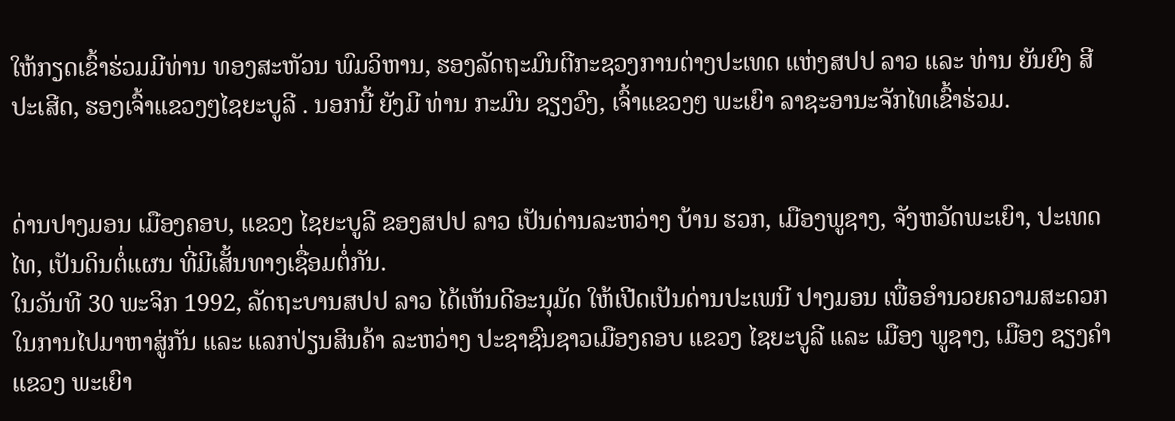ໃຫ້ກຽດເຂົ້າຮ່ວມມີທ່ານ ທອງສະຫັວນ ພົມວິຫານ, ຮອງລັດຖະມົນຕີກະຊວງການຕ່າງປະເທດ ແຫ່ງສປປ ລາວ ແລະ ທ່ານ ຍັນຍົງ ສີປະເສີດ, ຮອງເຈົ້າແຂວງໆໄຊຍະບູລີ . ນອກນີ້ ຍັງມີ ທ່ານ ກະມົນ ຊຽງວົງ, ເຈົ້າແຂວງໆ ພະເຍົາ ລາຊະອານະຈັກໄທເຂົ້າຮ່ວມ.


ດ່ານປາງມອນ ເມືອງຄອບ, ແຂວງ ໄຊຍະບູລີ ຂອງສປປ ລາວ ເປັນດ່ານລະຫວ່າງ ບ້ານ ຮວກ, ເມືອງພູຊາງ, ຈັງຫວັດພະເຍົາ, ປະເທດໄທ, ເປັນດິນຕໍ່ແຜນ ທີ່ມີເສັ້ນທາງເຊື່ອມຕໍ່ກັນ.
ໃນວັນທີ 30 ພະຈິກ 1992, ລັດຖະບານສປປ ລາວ ໄດ້ເຫັນດີອະນຸມັດ ໃຫ້ເປີດເປັນດ່ານປະເພນີ ປາງມອນ ເພື່ອອຳນວຍຄວາມສະດວກໃນການໄປມາຫາສູ່ກັນ ແລະ ແລກປ່ຽນສິນຄ້າ ລະຫວ່າງ ປະຊາຊົນຊາວເມືອງຄອບ ແຂວງ ໄຊຍະບູລີ ແລະ ເມືອງ ພູຊາງ, ເມືອງ ຊຽງຄຳ ແຂວງ ພະເຍົາ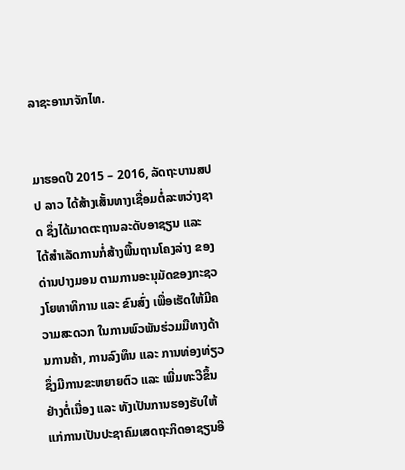ລາຊະອານາຈັກໄທ.


ມາຮອດປີ 2015 – 2016, ລັດຖະບານສປປ ລາວ ໄດ້ສ້າງເສັ້ນທາງເຊື່ອມຕໍ່ລະຫວ່າງຊາດ ຊຶ່ງໄດ້ມາດຕະຖານລະດັບອາຊຽນ ແລະ ໄດ້ສຳເລັດການກໍ່ສ້າງພື້ນຖານໂຄງລ່າງ ຂອງດ່ານປາງມອນ ຕາມການອະນຸມັດຂອງກະຊວງໂຍທາທິການ ແລະ ຂົນສົ່ງ ເພື່ອເຮັດໃຫ້ມີຄວາມສະດວກ ໃນການພົວພັນຮ່ວມມືທາງດ້ານການຄ້າ, ການລົງທຶນ ແລະ ການທ່ອງທ່ຽວ ຊຶ່ງມີການຂະຫຍາຍຕົວ ແລະ ເພີ່ມທະວີຂຶ້ນຢ່າງຕໍ່ເນື່ອງ ແລະ ທັງເປັນການຮອງຮັບໃຫ້ແກ່ການເປັນປະຊາຄົມເສດຖະກິດອາຊຽນອີ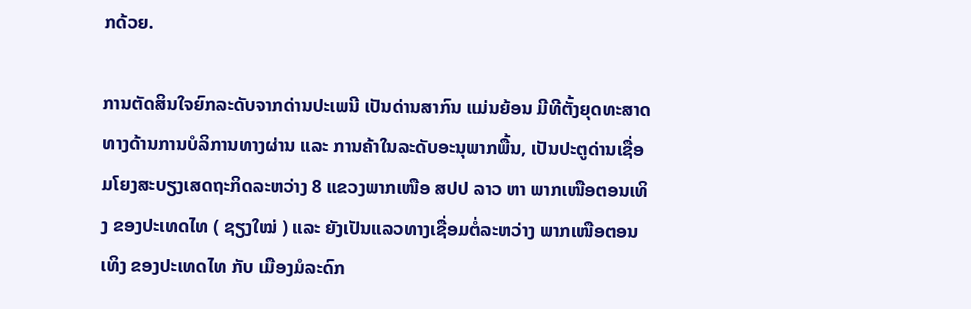ກດ້ວຍ.

ການຕັດສິນໃຈຍົກລະດັບຈາກດ່ານປະເພນີ ເປັນດ່ານສາກົນ ແມ່ນຍ້ອນ ມີທີຕັ້ງຍຸດທະສາດທາງດ້ານການບໍລິການທາງຜ່ານ ແລະ ການຄ້າໃນລະດັບອະນຸພາກພື້ນ, ເປັນປະຕູດ່ານເຊື່ອມໂຍງສະບຽງເສດຖະກິດລະຫວ່າງ 8 ແຂວງພາກເໜືອ ສປປ ລາວ ຫາ ພາກເໜືອຕອນເທິງ ຂອງປະເທດໄທ ( ຊຽງໃໝ່ ) ແລະ ຍັງເປັນແລວທາງເຊື່ອມຕໍ່ລະຫວ່າງ ພາກເໜືອຕອນເທິງ ຂອງປະເທດໄທ ກັບ ເມືອງມໍລະດົກ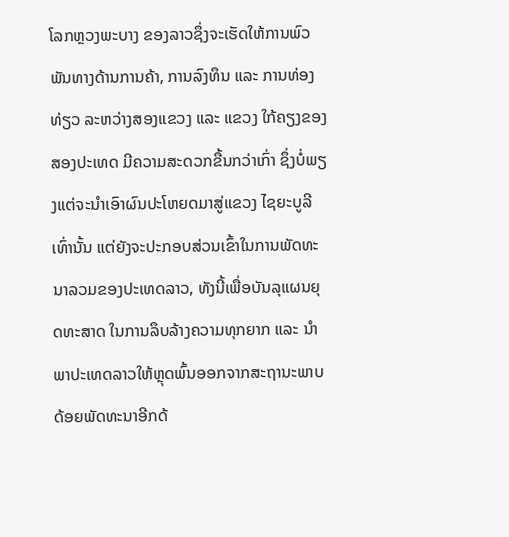ໂລກຫຼວງພະບາງ ຂອງລາວຊຶ່ງຈະເຮັດໃຫ້ການພົວພັນທາງດ້ານການຄ້າ, ການລົງທຶນ ແລະ ການທ່ອງທ່ຽວ ລະຫວ່າງສອງແຂວງ ແລະ ແຂວງ ໃກ້ຄຽງຂອງສອງປະເທດ ມີຄວາມສະດວກຂື້ນກວ່າເກົ່າ ຊຶ່ງບໍ່ພຽງແຕ່ຈະນຳເອົາຜົນປະໂຫຍດມາສູ່ແຂວງ ໄຊຍະບູລີເທົ່ານັ້ນ ແຕ່ຍັງຈະປະກອບສ່ວນເຂົ້າໃນການພັດທະນາລວມຂອງປະເທດລາວ, ທັງນີ້ເພື່ອບັນລຸແຜນຍຸດທະສາດ ໃນການລຶບລ້າງຄວາມທຸກຍາກ ແລະ ນຳພາປະເທດລາວໃຫ້ຫຼຸດພົ້ນອອກຈາກສະຖານະພາບດ້ອຍພັດທະນາອີກດ້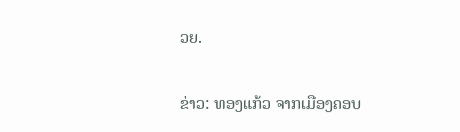ວຍ.

ຂ່າວ: ທອງແກ້ວ ຈາກເມືອງຄອບ